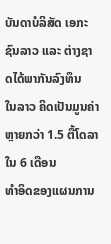ບັນດາບໍລິສັດ ເອກະຊົນລາວ ແລະ ຕ່າງຊາດໄດ້ພາກັນລົງທຶນ
ໃນລາວ ຄິດເປັນມູນຄ່າຫຼາຍກວ່າ 1.5 ຕື້ໂດລາ ໃນ 6 ເດືອນ
ທຳອິດຂອງແຜນການ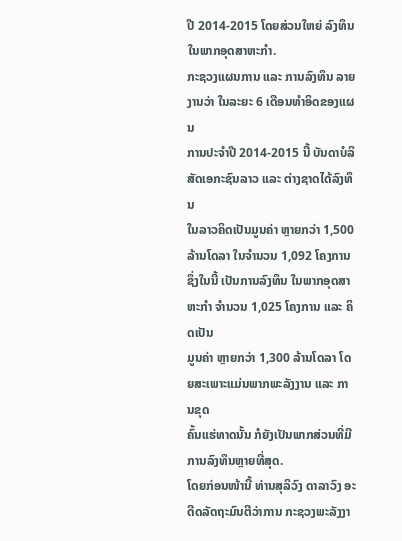ປີ 2014-2015 ໂດຍສ່ວນໃຫຍ່ ລົງທຶນ
ໃນພາກອຸດສາຫະກຳ.
ກະຊວງແຜນການ ແລະ ການລົງທຶນ ລາຍງານວ່າ ໃນລະຍະ 6 ເດືອນທຳອິດຂອງແຜນ
ການປະຈຳປີ 2014-2015 ນີ້ ບັນດາບໍລິສັດເອກະຊົນລາວ ແລະ ຕ່າງຊາດໄດ້ລົງທຶນ
ໃນລາວຄິດເປັນມູນຄ່າ ຫຼາຍກວ່າ 1,500 ລ້ານໂດລາ ໃນຈຳນວນ 1,092 ໂຄງການ
ຊຶ່ງໃນນີ້ ເປັນການລົງທຶນ ໃນພາກອຸດສາຫະກຳ ຈຳນວນ 1,025 ໂຄງການ ແລະ ຄິດເປັນ
ມູນຄ່າ ຫຼາຍກວ່າ 1,300 ລ້ານໂດລາ ໂດຍສະເພາະແມ່ນພາກພະລັງງານ ແລະ ການຂຸດ
ຄົ້ນແຮ່ທາດນັ້ນ ກໍຍັງເປັນພາກສ່ວນທີ່ມີການລົງທຶນຫຼາຍທີ່ສຸດ.
ໂດຍກ່ອນໜ້ານີ້ ທ່ານສຸລິວົງ ດາລາວົງ ອະດີດລັດຖະມົນຕີວ່າການ ກະຊວງພະລັງງາ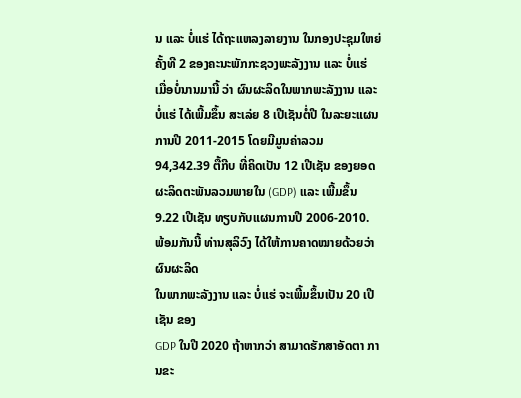ນ ແລະ ບໍ່ແຮ່ ໄດ້ຖະແຫລງລາຍງານ ໃນກອງປະຊຸມໃຫຍ່ ຄັ້ງທີ 2 ຂອງຄະນະພັກກະຊວງພະລັງງານ ແລະ ບໍ່ແຮ່ ເມື່ອບໍ່ນານມານີ້ ວ່າ ຜົນຜະລິດໃນພາກພະລັງງານ ແລະ ບໍ່ແຮ່ ໄດ້ເພີ້ມຂຶ້ນ ສະເລ່ຍ 8 ເປີເຊັນຕໍ່ປີ ໃນລະຍະແຜນການປີ 2011-2015 ໂດຍມີມູນຄ່າລວມ 94,342.39 ຕື້ກີບ ທີ່ຄິດເປັນ 12 ເປີເຊັນ ຂອງຍອດຜະລິດຕະພັນລວມພາຍໃນ (GDP) ແລະ ເພີ້ມຂຶ້ນ 9.22 ເປີເຊັນ ທຽບກັບແຜນການປີ 2006-2010.
ພ້ອມກັນນີ້ ທ່ານສຸລິວົງ ໄດ້ໃຫ້ການຄາດໝາຍດ້ວຍວ່າ ຜົນຜະລິດ
ໃນພາກພະລັງງານ ແລະ ບໍ່ແຮ່ ຈະເພີ້ມຂຶ້ນເປັນ 20 ເປີເຊັນ ຂອງ
GDP ໃນປີ 2020 ຖ້າຫາກວ່າ ສາມາດຮັກສາອັດຕາ ການຂະ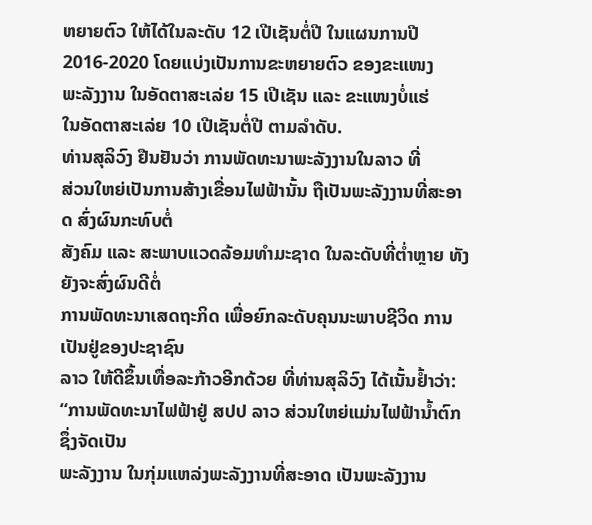ຫຍາຍຕົວ ໃຫ້ໄດ້ໃນລະດັບ 12 ເປີເຊັນຕໍ່ປີ ໃນແຜນການປີ
2016-2020 ໂດຍແບ່ງເປັນການຂະຫຍາຍຕົວ ຂອງຂະແໜງ
ພະລັງງານ ໃນອັດຕາສະເລ່ຍ 15 ເປີເຊັນ ແລະ ຂະແໜງບໍ່ແຮ່
ໃນອັດຕາສະເລ່ຍ 10 ເປີເຊັນຕໍ່ປີ ຕາມລຳດັບ.
ທ່ານສຸລິວົງ ຢືນຢັນວ່າ ການພັດທະນາພະລັງງານໃນລາວ ທີ່
ສ່ວນໃຫຍ່ເປັນການສ້າງເຂື່ອນໄຟຟ້ານັ້ນ ຖືເປັນພະລັງງານທີ່ສະອາດ ສົ່ງຜົນກະທົບຕໍ່
ສັງຄົມ ແລະ ສະພາບແວດລ້ອມທຳມະຊາດ ໃນລະດັບທີ່ຕ່ຳຫຼາຍ ທັງຍັງຈະສົ່ງຜົນດີຕໍ່
ການພັດທະນາເສດຖະກິດ ເພື່ອຍົກລະດັບຄຸນນະພາບຊີວິດ ການເປັນຢູ່ຂອງປະຊາຊົນ
ລາວ ໃຫ້ດີຂຶ້ນເທື່ອລະກ້າວອີກດ້ວຍ ທີ່ທ່ານສຸລິວົງ ໄດ້ເນັ້ນຢ້ຳວ່າ:
“ການພັດທະນາໄຟຟ້າຢູ່ ສປປ ລາວ ສ່ວນໃຫຍ່ແມ່ນໄຟຟ້ານ້ຳຕົກ ຊຶ່ງຈັດເປັນ
ພະລັງງານ ໃນກຸ່ມແຫລ່ງພະລັງງານທີ່ສະອາດ ເປັນພະລັງງານ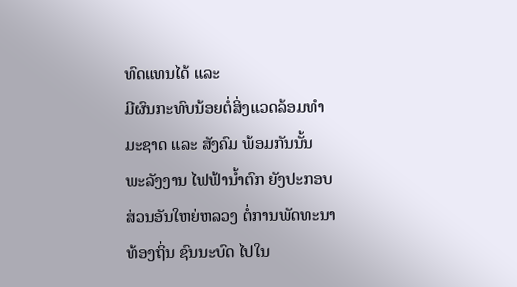ທົດແທນໄດ້ ແລະ
ມີຜົນກະທົບນ້ອຍຕໍ່ສິ່ງແວດລ້ອມທຳມະຊາດ ແລະ ສັງຄົມ ພ້ອມກັນນັ້ນ ພະລັງງານ ໄຟຟ້ານ້ຳຕົກ ຍັງປະກອບສ່ວນອັນໃຫຍ່ຫລວງ ຕໍ່ການພັດທະນາທ້ອງຖິ່ນ ຊົນນະບົດ ໄປໃນ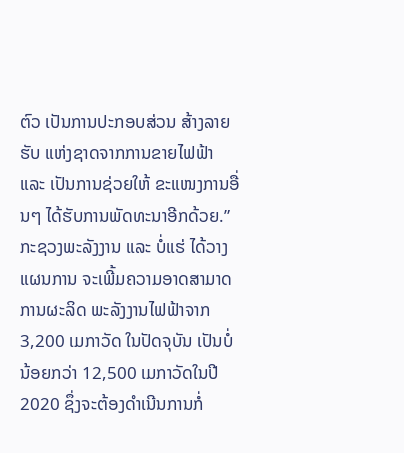ຕົວ ເປັນການປະກອບສ່ວນ ສ້າງລາຍຮັບ ແຫ່ງຊາດຈາກການຂາຍໄຟຟ້າ ແລະ ເປັນການຊ່ວຍໃຫ້ ຂະແໜງການອື່ນໆ ໄດ້ຮັບການພັດທະນາອີກດ້ວຍ.”
ກະຊວງພະລັງງານ ແລະ ບໍ່ແຮ່ ໄດ້ວາງແຜນການ ຈະເພີ້ມຄວາມອາດສາມາດ ການຜະລິດ ພະລັງງານໄຟຟ້າຈາກ 3,200 ເມກາວັດ ໃນປັດຈຸບັນ ເປັນບໍ່ນ້ອຍກວ່າ 12,500 ເມກາວັດໃນປີ 2020 ຊຶ່ງຈະຕ້ອງດຳເນີນການກໍ່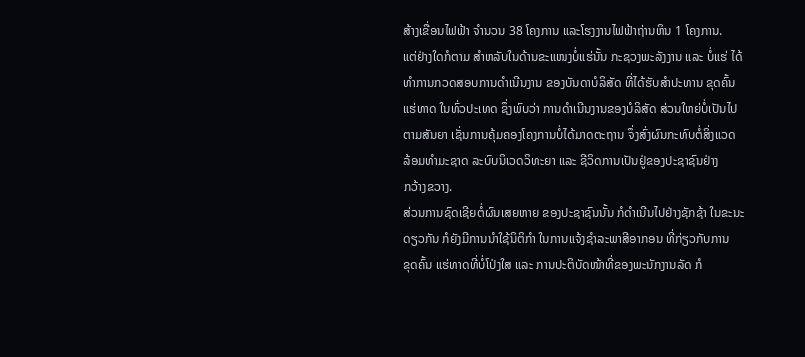ສ້າງເຂື່ອນໄຟຟ້າ ຈຳນວນ 38 ໂຄງການ ແລະໂຮງງານໄຟຟ້າຖ່ານຫິນ 1 ໂຄງການ.
ແຕ່ຢ່າງໃດກໍຕາມ ສຳຫລັບໃນດ້ານຂະແໜງບໍ່ແຮ່ນັ້ນ ກະຊວງພະລັງງານ ແລະ ບໍ່ແຮ່ ໄດ້
ທຳການກວດສອບການດຳເນີນງານ ຂອງບັນດາບໍລິສັດ ທີ່ໄດ້ຮັບສຳປະທານ ຂຸດຄົ້ນ
ແຮ່ທາດ ໃນທົ່ວປະເທດ ຊຶ່ງພົບວ່າ ການດຳເນີນງານຂອງບໍລິສັດ ສ່ວນໃຫຍ່ບໍ່ເປັນໄປ
ຕາມສັນຍາ ເຊັ່ນການຄຸ້ມຄອງໂຄງການບໍ່ໄດ້ມາດຕະຖານ ຈຶ່ງສົ່ງຜົນກະທົບຕໍ່ສິ່ງແວດ
ລ້ອມທຳມະຊາດ ລະບົບນິເວດວິທະຍາ ແລະ ຊີວິດການເປັນຢູ່ຂອງປະຊາຊົນຢ່າງ
ກວ້າງຂວາງ.
ສ່ວນການຊົດເຊີຍຕໍ່ຜົນເສຍຫາຍ ຂອງປະຊາຊົນນັ້ນ ກໍດຳເນີນໄປຢ່າງຊັກຊ້າ ໃນຂະນະ
ດຽວກັນ ກໍຍັງມີການນຳໃຊ້ນິຕິກຳ ໃນການແຈ້ງຊຳລະພາສີອາກອນ ທີ່ກ່ຽວກັບການ
ຂຸດຄົ້ນ ແຮ່ທາດທີ່ບໍ່ໂປ່ງໃສ ແລະ ການປະຕິບັດໜ້າທີ່ຂອງພະນັກງານລັດ ກໍ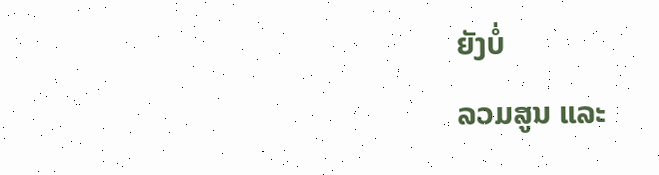ຍັງບໍ່
ລວມສູນ ແລະ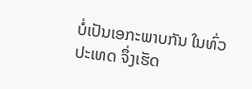ບໍ່ເປັນເອກະພາບກັນ ໃນທົ່ວປະເທດ ຈຶ່ງເຮັດ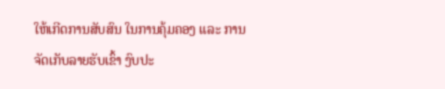ໃຫ້ເກີດການສັບສົນ ໃນການຄຸ້ມຄອງ ແລະ ການຈັດເກັບລາຍຮັບເຂົ້າ ງົບປະ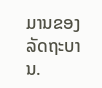ມານຂອງລັດຖະບານ.